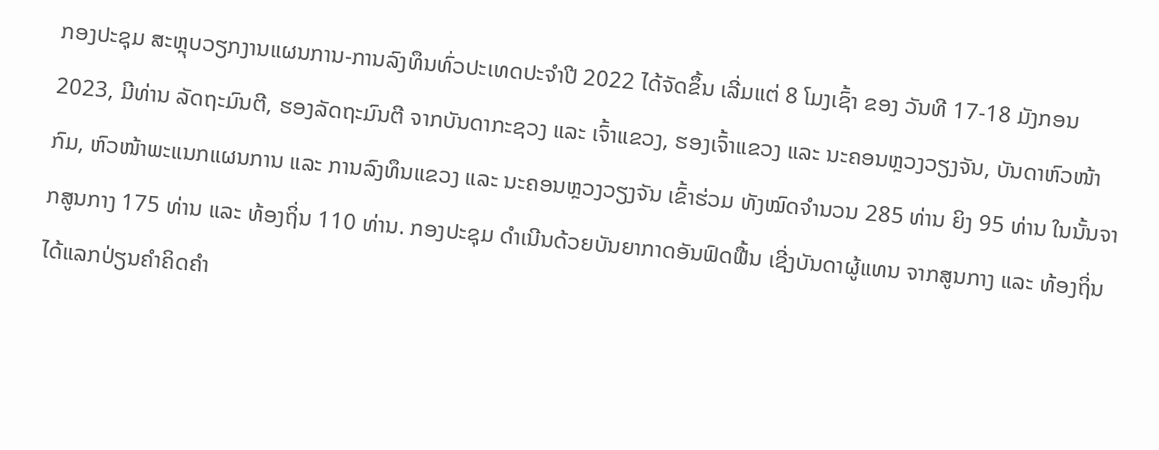ກອງປະຊຸມ ສະຫຼຸບວຽກງານແຜນການ-ການລົງທຶນທົ່ວປະເທດປະຈຳປີ 2022 ໄດ້ຈັດຂຶ້ນ ເລີ່ມແຕ່ 8 ໂມງເຊົ້າ ຂອງ ວັນທີ 17-18 ມັງກອນ 2023, ມີທ່ານ ລັດຖະມົນຕີ, ຮອງລັດຖະມົນຕີ ຈາກບັນດາກະຊວງ ແລະ ເຈົ້າແຂວງ, ຮອງເຈົ້າແຂວງ ແລະ ນະຄອນຫຼວງວຽງຈັນ, ບັນດາຫົວໜ້າກົມ, ຫົວໜ້າພະແນກແຜນການ ແລະ ການລົງທຶນແຂວງ ແລະ ນະຄອນຫຼວງວຽງຈັນ ເຂົ້າຮ່ວມ ທັງໝົດຈຳນວນ 285 ທ່ານ ຍິງ 95 ທ່ານ ໃນນັ້ນຈາກສູນກາງ 175 ທ່ານ ແລະ ທ້ອງຖິ່ນ 110 ທ່ານ. ກອງປະຊຸມ ດຳເນີນດ້ວຍບັນຍາກາດອັນຟົດຟື້ນ ເຊີ່ງບັນດາຜູ້ແທນ ຈາກສູນກາງ ແລະ ທ້ອງຖິ່ນ ໄດ້ແລກປ່ຽນຄຳຄິດຄຳ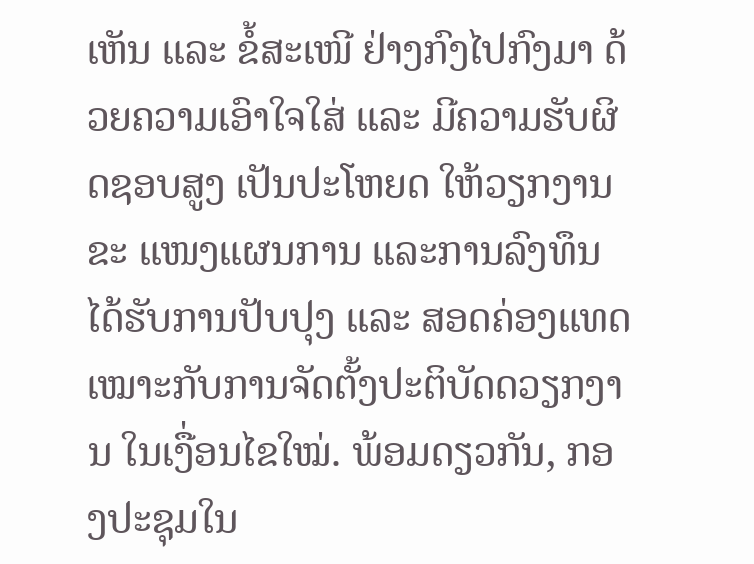ເຫັນ ແລະ ຂໍ້ສະເໜີ ຢ່າງກົງໄປກົງມາ ດ້ວຍຄວາມເອົາໃຈໃສ່ ແລະ ມີຄວາມຮັບຜິດຊອບສູງ ເປັນປະໂຫຍດ ໃຫ້ວຽກງານຂະ ແໜງແຜນການ ແລະການລົງທຶນ ໄດ້ຮັບການປັບປຸງ ແລະ ສອດຄ່ອງແທດເໝາະກັບການຈັດຕັ້ງປະຕິບັດດວຽກງານ ໃນເງື່ອນໄຂໃໝ່. ພ້ອມດຽວກັນ, ກອງປະຊຸມໃນ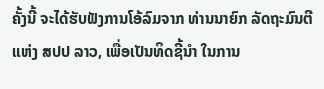ຄັ້ງນີ້ ຈະໄດ້ຮັບຟັງການໂອ້ລົມຈາກ ທ່ານນາຍົກ ລັດຖະມົນຕີ ແຫ່ງ ສປປ ລາວ, ເພື່ອເປັນທິດຊີ້ນໍາ ໃນການ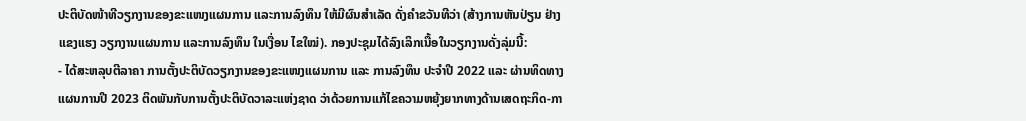ປະຕິບັດໜ້າທີວຽກງານຂອງຂະແໜງແຜນການ ແລະການລົງທຶນ ໃຫ້ມີຜົນສຳເລັດ ດັ່ງຄຳຂວັນທີວ່າ (ສ້າງການຫັນປ່ຽນ ຢ່າງແຂງແຮງ ວຽກງານແຜນການ ແລະການລົງທຶນ ໃນເງື່ອນ ໄຂໃໝ່). ກອງປະຊຸມໄດ້ລົງເລິກເນື້ອໃນວຽກງານດັ່ງລຸ່ມນີ້:
- ໄດ້ສະຫລຸບຕີລາຄາ ການຕັ້ງປະຕິບັດວຽກງານຂອງຂະແໜງແຜນການ ແລະ ການລົງທຶນ ປະຈຳປີ 2022 ແລະ ຜ່ານທິດທາງແຜນການປີ 2023 ຕິດພັນກັບການຕັ້ງປະຕິບັດວາລະແຫ່ງຊາດ ວ່າດ້ວຍການແກ້ໄຂຄວາມຫຍຸ້ງຍາກທາງດ້ານເສດຖະກິດ-ກາ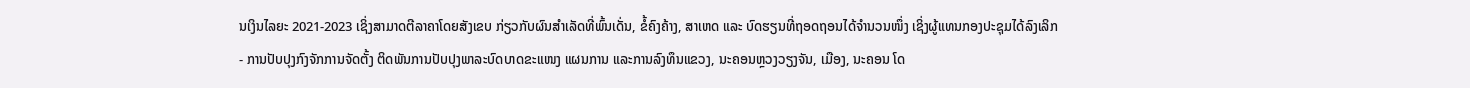ນເງິນໄລຍະ 2021-2023 ເຊິ່ງສາມາດຕີລາຄາໂດຍສັງເຂບ ກ່ຽວກັບຜົນສໍາເລັດທີ່ພົ້ນເດັ່ນ, ຂໍ້ຄົງຄ້າງ, ສາເຫດ ແລະ ບົດຮຽນທີ່ຖອດຖອນໄດ້ຈຳນວນໜຶ່ງ ເຊິ່ງຜູ້ແທນກອງປະຊຸມໄດ້ລົງເລິກ
- ການປັບປຸງກົງຈັກການຈັດຕັ້ງ ຕິດພັນການປັບປຸງພາລະບົດບາດຂະແໜງ ແຜນການ ແລະການລົງທຶນແຂວງ, ນະຄອນຫຼວງວຽງຈັນ, ເມືອງ, ນະຄອນ ໂດ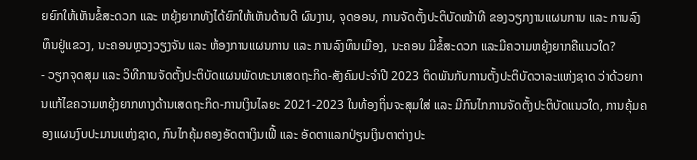ຍຍົກໃຫ້ເຫັນຂໍ້ສະດວກ ແລະ ຫຍຸ້ງຍາກທັງໄດ້ຍົກໃຫ້ເຫັນດ້ານດີ ຜົນງານ, ຈຸດອອນ, ການຈັດຕັ້ງປະຕິບັດໜ້າທີ ຂອງວຽກງານແຜນການ ແລະ ການລົງທຶນຢູ່ແຂວງ, ນະຄອນຫຼວງວຽງຈັນ ແລະ ຫ້ອງການແຜນການ ແລະ ການລົງທຶນເມືອງ, ນະຄອນ ມີຂໍ້ສະດວກ ແລະມີຄວາມຫຍຸ້ງຍາກຄືແນວໃດ?
- ວຽກຈຸດສຸມ ແລະ ວິທີການຈັດຕັ້ງປະຕິບັດແຜນພັດທະນາເສດຖະກິດ-ສັງຄົມປະຈຳປີ 2023 ຕິດພັນກັບການຕັ້ງປະຕິບັດວາລະແຫ່ງຊາດ ວ່າດ້ວຍການແກ້ໄຂຄວາມຫຍຸ້ງຍາກທາງດ້ານເສດຖະກິດ-ການເງິນໄລຍະ 2021-2023 ໃນທ້ອງຖິ່ນຈະສຸມໃສ່ ແລະ ມີກົນໄກການຈັດຕັ້ງປະຕິບັດແນວໃດ, ການຄຸ້ມຄອງແຜນງົບປະມານແຫ່ງຊາດ, ກົນໄກຄຸ້ມຄອງອັດຕາເງິນເຟີ້ ແລະ ອັດຕາແລກປ່ຽນເງິນຕາຕ່າງປະ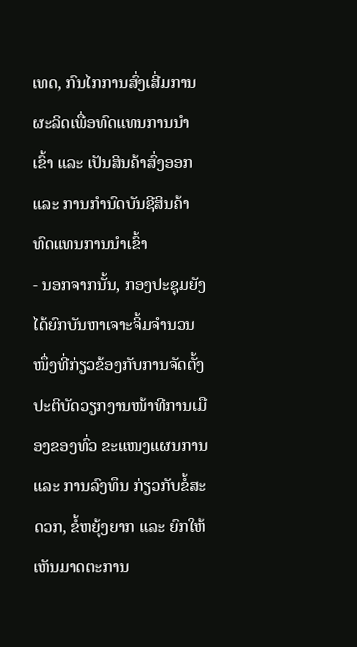ເທດ, ກົນໄກການສົ່ງເສີ່ມການຜະລິດເພື່ອທົດແທນການນຳເຂົ້າ ແລະ ເປັນສິນຄ້າສົ່ງອອກ ແລະ ການກຳນົດບັນຊີສິນຄ້າທົດແທນການນຳເຂົ້າ
- ນອກຈາກນັ້ນ, ກອງປະຊຸມຍັງໄດ້ຍົກບັນຫາເຈາະຈິ້ມຈໍານວນໜຶ່ງທີ່ກ່ຽວຂ້ອງກັບການຈັດຕັ້ງປະຕິບັດວຽກງານໜ້າທີການເມືອງຂອງທົ່ວ ຂະແໜງແຜນການ ແລະ ການລົງທຶນ ກ່ຽວກັບຂໍ້ສະດວກ, ຂໍ້ຫຍຸ້ງຍາກ ແລະ ຍົກໃຫ້ເຫັນມາດຕະການ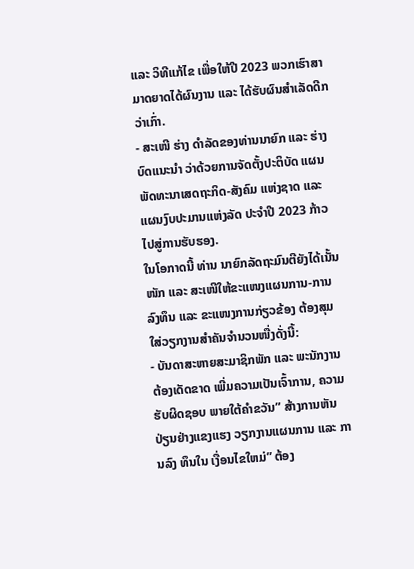ແລະ ວິທີແກ້ໄຂ ເພື່ອໃຫ້ປີ 2023 ພວກເຮົາສາມາດຍາດໄດ້ຜົນງານ ແລະ ໄດ້ຮັບຜົນສຳເລັດດີກວ່າເກົ່າ.
- ສະເໜີ ຮ່າງ ດໍາລັດຂອງທ່ານນາຍົກ ແລະ ຮ່າງບົດແນະນຳ ວ່າດ້ວຍການຈັດຕັ້ງປະຕິບັດ ແຜນພັດທະນາເສດຖະກິດ-ສັງຄົມ ແຫ່ງຊາດ ແລະ ແຜນງົບປະມານແຫ່ງລັດ ປະຈໍາປີ 2023 ກ້າວໄປສູ່ການຮັບຮອງ.
ໃນໂອກາດນີ້ ທ່ານ ນາຍົກລັດຖະມົນຕີຍັງໄດ້ເນັ້ນໜັກ ແລະ ສະເໜີໃຫ້ຂະແໜງແຜນການ-ການລົງທຶນ ແລະ ຂະແໜງການກ່ຽວຂ້ອງ ຕ້ອງສຸມໃສ່ວຽກງານສຳຄັນຈຳນວນໜື່ງດັ່ງນີ້:
- ບັນດາສະຫາຍສະມາຊິກພັກ ແລະ ພະນັກງານ ຕ້ອງເດັດຂາດ ເພີ່ມຄວາມເປັນເຈົ້າການ, ຄວາມຮັບຜິດຊອບ ພາຍໃຕ້ຄໍາຂວັນ” ສ້າງການຫັນປ່ຽນຢ່າງແຂງແຮງ ວຽກງານແຜນການ ແລະ ການລົງ ທຶນໃນ ເງື່ອນໄຂໃຫມ່” ຕ້ອງ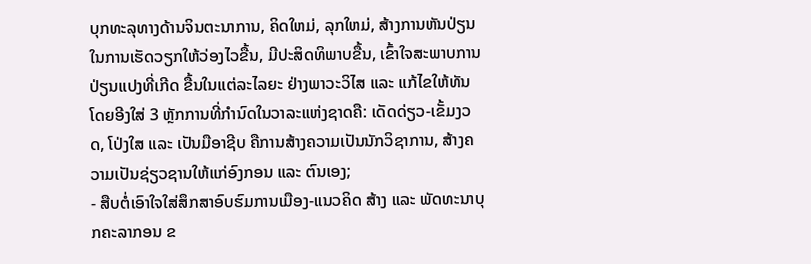ບຸກທະລຸທາງດ້ານຈິນຕະນາການ, ຄິດໃຫມ່, ລຸກໃຫມ່, ສ້າງການຫັນປ່ຽນ ໃນການເຮັດວຽກໃຫ້ວ່ອງໄວຂື້ນ, ມີປະສິດທິພາບຂື້ນ, ເຂົ້າໃຈສະພາບການປ່ຽນແປງທີ່ເກີດ ຂື້ນໃນແຕ່ລະໄລຍະ ຢ່າງພາວະວິໄສ ແລະ ແກ້ໄຂໃຫ້ທັນ ໂດຍອີງໃສ່ 3 ຫຼັກການທີ່ກໍານົດໃນວາລະແຫ່ງຊາດຄື: ເດັດດ່ຽວ-ເຂັ້ມງວດ, ໂປ່ງໃສ ແລະ ເປັນມືອາຊີບ ຄືການສ້າງຄວາມເປັນນັກວິຊາການ, ສ້າງຄວາມເປັນຊ່ຽວຊານໃຫ້ແກ່ອົງກອນ ແລະ ຕົນເອງ;
- ສືບຕໍ່ເອົາໃຈໃສ່ສຶກສາອົບຮົມການເມືອງ-ແນວຄິດ ສ້າງ ແລະ ພັດທະນາບຸກຄະລາກອນ ຂ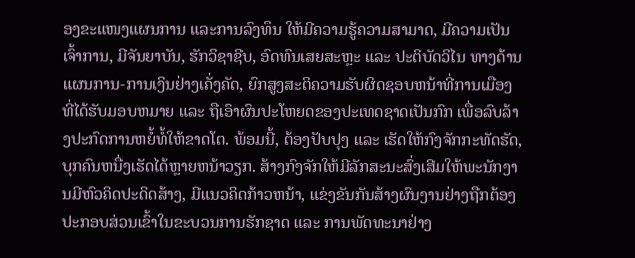ອງຂະແໜງແຜນການ ແລະການລົງທຶນ ໃຫ້ມີຄວາມຮູ້ຄວາມສາມາດ, ມີຄວາມເປັນເຈົ້າການ, ມີຈັນຍາບັນ, ຮັກວິຊາຊີບ, ອົດທົນເສຍສະຫຼະ ແລະ ປະຕິບັດວິໄນ ທາງດ້ານແຜນການ-ການເງິນຢ່າງເຄັ່ງຄັດ, ຍົກສູງສະຕິຄວາມຮັບຜິດຊອບຫນ້າທີ່ການເມືອງ ທີ່ໄດ້ຮັບມອບຫມາຍ ແລະ ຖືເອົາຜົນປະໂຫຍດຂອງປະເທດຊາດເປັນກົກ ເພື່ອລົບລ້າງປະກົດການຫຍໍ້ທໍ້ໃຫ້ຂາດໂຕ. ພ້ອມນີ້, ຕ້ອງປັບປຸງ ແລະ ເຮັດໃຫ້ກົງຈັກກະທັດຮັດ, ບຸກຄົນຫນື່ງເຮັດໄດ້ຫຼາຍຫນ້າວຽກ. ສ້າງກົງຈັກໃຫ້ມີລັກສະນະສົ່ງເສີມໃຫ້ພະນັກງານມີຫົວຄິດປະດິດສ້າງ, ມີແນວຄິດກ້າວຫນ້າ, ແຂ່ງຂັນກັນສ້າງຜົນງານຢ່າງຖືກຕ້ອງ ປະກອບສ່ວນເຂົ້າໃນຂະບວນການຮັກຊາດ ແລະ ການພັດທະນາຢ່າງ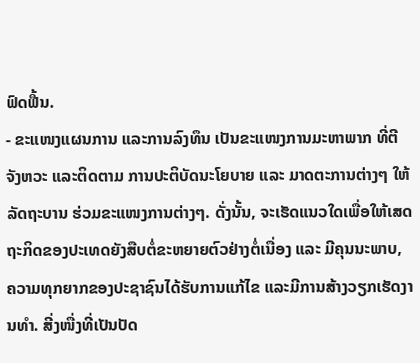ຟົດຟື້ນ.
- ຂະແໜງແຜນການ ແລະການລົງທຶນ ເປັນຂະແໜງການມະຫາພາກ ທີ່ຕີຈັງຫວະ ແລະຕິດຕາມ ການປະຕິບັດນະໂຍບາຍ ແລະ ມາດຕະການຕ່າງໆ ໃຫ້ລັດຖະບານ ຮ່ວມຂະແໜງການຕ່າງໆ. ດັ່ງນັ້ນ, ຈະເຮັດແນວໃດເພື່ອໃຫ້ເສດຖະກິດຂອງປະເທດຍັງສືບຕໍ່ຂະຫຍາຍຕົວຢ່າງຕໍ່ເນື່ອງ ແລະ ມີຄຸນນະພາບ, ຄວາມທຸກຍາກຂອງປະຊາຊົນໄດ້ຮັບການແກ້ໄຂ ແລະມີການສ້າງວຽກເຮັດງານທຳ. ສີ່ງໜື່ງທີ່ເປັນປັດ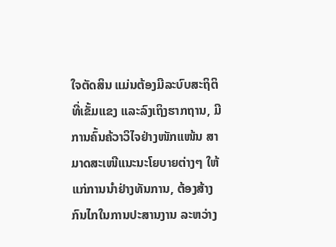ໃຈຕັດສິນ ແມ່ນຕ້ອງມີລະບົບສະຖິຕິທີ່ເຂັ້ມແຂງ ແລະລົງເຖິງຮາກຖານ, ມີການຄົ້ນຄ້ວາວິໄຈຢ່າງໜັກແໜ້ນ ສາມາດສະເໜີແນະນະໂຍບາຍຕ່າງໆ ໃຫ້ແກ່ການນຳຢ່າງທັນການ, ຕ້ອງສ້າງກົນໄກໃນການປະສານງານ ລະຫວ່າງ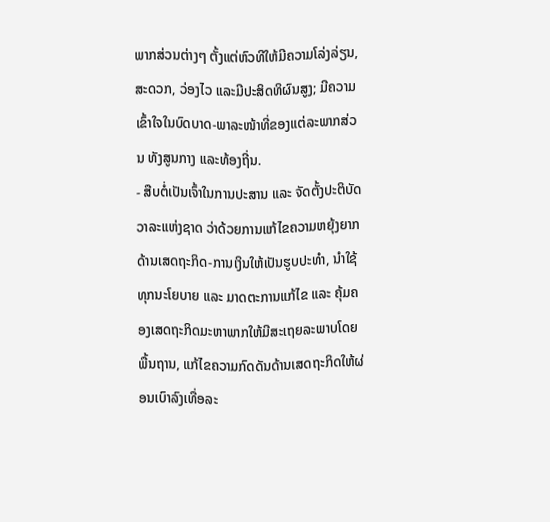ພາກສ່ວນຕ່າງໆ ຕັ້ງແຕ່ຫົວທີໃຫ້ມີຄວາມໂລ່ງລ່ຽນ, ສະດວກ, ວ່ອງໄວ ແລະມີປະສິດທິຜົນສູງ; ມີຄວາມເຂົ້າໃຈໃນບົດບາດ-ພາລະໜ້າທີ່ຂອງແຕ່ລະພາກສ່ວນ ທັງສູນກາງ ແລະທ້ອງຖີ່ນ.
- ສືບຕໍ່ເປັນເຈົ້າໃນການປະສານ ແລະ ຈັດຕັ້ງປະຕິບັດ ວາລະແຫ່ງຊາດ ວ່າດ້ວຍການແກ້ໄຂຄວາມຫຍຸ້ງຍາກດ້ານເສດຖະກິດ-ການເງິນໃຫ້ເປັນຮູບປະທໍາ, ນໍາໃຊ້ທຸກນະໂຍບາຍ ແລະ ມາດຕະການແກ້ໄຂ ແລະ ຄຸ້ມຄອງເສດຖະກິດມະຫາພາກໃຫ້ມີສະເຖຍລະພາບໂດຍພື້ນຖານ, ແກ້ໄຂຄວາມກົດດັນດ້ານເສດຖະກິດໃຫ້ຜ່ອນເບົາລົງເທື່ອລະ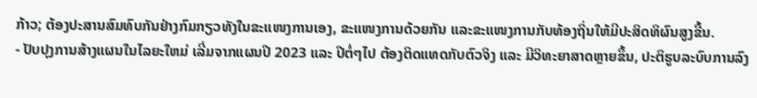ກ້າວ; ຕ້ອງປະສານສົມທົບກັນຢ່າງກົມກຽວທັງໃນຂະແໜງການເອງ, ຂະແໜງການດ້ວຍກັນ ແລະຂະແໜງການກັບທ້ອງຖິ່ນໃຫ້ມີປະສິດທິຜົນສູງຂື້ນ.
- ປັບປຸງການສ້າງແຜນໃນໄລຍະໃຫມ່ ເລີ່ມຈາກແຜນປີ 2023 ແລະ ປີຕໍ່ໆໄປ ຕ້ອງຕິດແທດກັບຕົວຈິງ ແລະ ມີວິທະຍາສາດຫຼາຍຂຶ້ນ, ປະຕິຮູບລະບົບການລົງ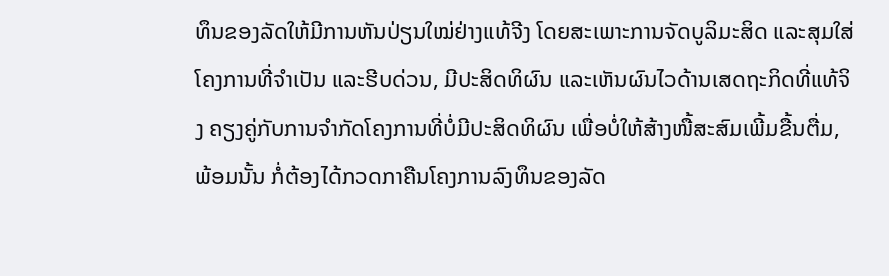ທຶນຂອງລັດໃຫ້ມີການຫັນປ່ຽນໃໝ່ຢ່າງແທ້ຈີງ ໂດຍສະເພາະການຈັດບູລິມະສິດ ແລະສຸມໃສ່ໂຄງການທີ່ຈຳເປັນ ແລະຮີບດ່ວນ, ມີປະສິດທິຜົນ ແລະເຫັນຜົນໄວດ້ານເສດຖະກິດທີ່ແທ້ຈິງ ຄຽງຄູ່ກັບການຈຳກັດໂຄງການທີ່ບໍ່ມີປະສິດທິຜົນ ເພື່ອບໍ່ໃຫ້ສ້າງໜື້ສະສົມເພີ້ມຂື້ນຕື່ມ, ພ້ອມນັ້ນ ກໍ່ຕ້ອງໄດ້ກວດກາຄືນໂຄງການລົງທຶນຂອງລັດ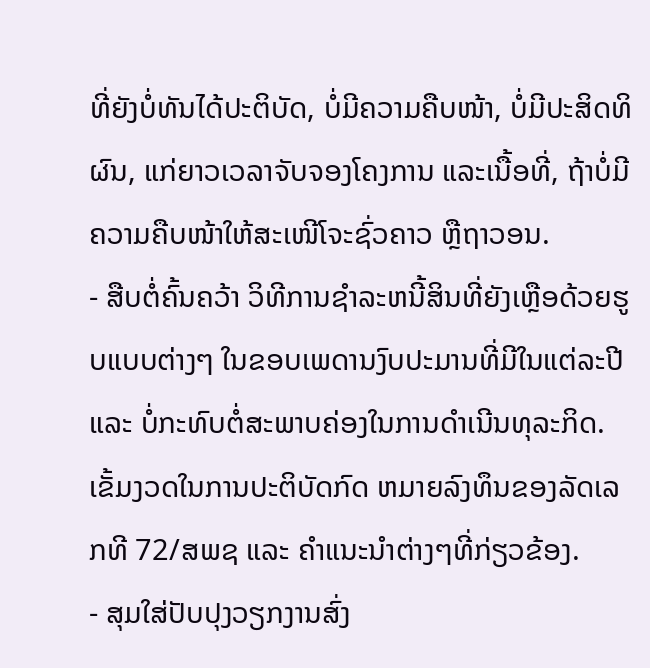ທີ່ຍັງບໍ່ທັນໄດ້ປະຕິບັດ, ບໍ່ມີຄວາມຄືບໜ້າ, ບໍ່ມີປະສິດທິຜົນ, ແກ່ຍາວເວລາຈັບຈອງໂຄງການ ແລະເນື້ອທີ່, ຖ້າບໍ່ມີຄວາມຄືບໜ້າໃຫ້ສະເໜີໂຈະຊົ່ວຄາວ ຫຼືຖາວອນ.
- ສືບຕໍ່ຄົ້ນຄວ້າ ວິທີການຊໍາລະຫນີ້ສິນທີ່ຍັງເຫຼືອດ້ວຍຮູບແບບຕ່າງໆ ໃນຂອບເພດານງົບປະມານທີ່ມີໃນແຕ່ລະປີ ແລະ ບໍ່ກະທົບຕໍ່ສະພາບຄ່ອງໃນການດໍາເນີນທຸລະກິດ. ເຂັ້ມງວດໃນການປະຕິບັດກົດ ຫມາຍລົງທຶນຂອງລັດເລກທີ 72/ສພຊ ແລະ ຄໍາແນະນໍາຕ່າງໆທີ່ກ່ຽວຂ້ອງ.
- ສຸມໃສ່ປັບປຸງວຽກງານສົ່ງ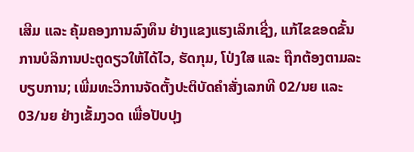ເສີມ ແລະ ຄຸ້ມຄອງການລົງທຶນ ຢ່າງແຂງແຮງເລິກເຊີ່ງ, ແກ້ໄຂຂອດຂັ້ນການບໍລິການປະຕູດຽວໃຫ້ໄດ້ໄວ, ຮັດກຸມ, ໂປ່ງໃສ ແລະ ຖືກຕ້ອງຕາມລະບຽບການ; ເພີ່ມທະວີການຈັດຕັ້ງປະຕິບັດຄໍາສັ່ງເລກທີ 02/ນຍ ແລະ 03/ນຍ ຢ່າງເຂັ້ມງວດ ເພື່ອປັບປຸງ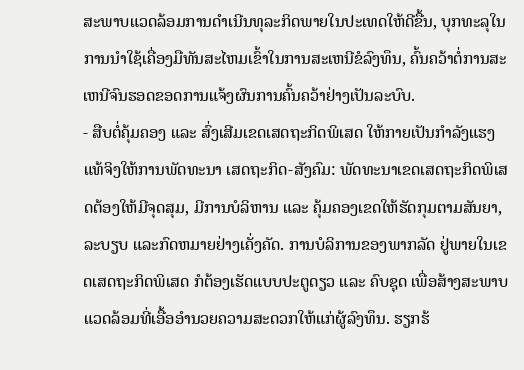ສະພາບແວດລ້ອມການດໍາເນີນທຸລະກິດພາຍໃນປະເທດໃຫ້ດີຂື້ນ, ບຸກທະລຸໃນການນໍາໃຊ້ເຄື່ອງມືທັນສະໄຫມເຂົ້າໃນການສະເຫນີຂໍລົງທຶນ, ຄົ້ນຄວ້າຕໍ່ການສະເຫນີຈົນຮອດຂອດການແຈ້ງຜົນການຄົ້ນຄວ້າຢ່າງເປັນລະບົບ.
- ສືບຕໍ່ຄຸ້ມຄອງ ແລະ ສົ່ງເສີມເຂດເສດຖະກິດພິເສດ ໃຫ້ກາຍເປັນກໍາລັງແຮງແທ້ຈິງໃຫ້ການພັດທະນາ ເສດຖະກິດ-ສັງຄົມ: ພັດທະນາເຂດເສດຖະກິດພິເສດຕ້ອງໃຫ້ມີຈຸດສຸມ, ມີການບໍລິຫານ ແລະ ຄຸ້ມຄອງເຂດໃຫ້ຮັດກຸມຕາມສັນຍາ, ລະບຽບ ແລະກົດຫມາຍຢ່າງເຄັ່ງຄັດ. ການບໍລິການຂອງພາກລັດ ຢູ່ພາຍໃນເຂດເສດຖະກິດພິເສດ ກໍຕ້ອງເຮັດແບບປະຕູດຽວ ແລະ ຄົບຊຸດ ເພື່ອສ້າງສະພາບແວດລ້ອມທີ່ເອື້ອອໍານວຍຄວາມສະດວກໃຫ້ແກ່ຜູ້ລົງທຶນ. ຮຽກຮ້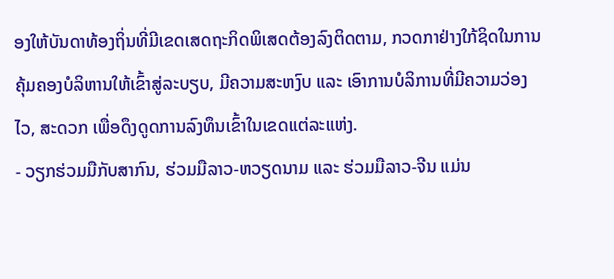ອງໃຫ້ບັນດາທ້ອງຖິ່ນທີ່ມີເຂດເສດຖະກິດພິເສດຕ້ອງລົງຕິດຕາມ, ກວດກາຢ່າງໃກ້ຊິດໃນການຄຸ້ມຄອງບໍລິຫານໃຫ້ເຂົ້າສູ່ລະບຽບ, ມີຄວາມສະຫງົບ ແລະ ເອົາການບໍລິການທີ່ມີຄວາມວ່ອງໄວ, ສະດວກ ເພື່ອດຶງດູດການລົງທຶນເຂົ້າໃນເຂດແຕ່ລະແຫ່ງ.
- ວຽກຮ່ວມມືກັບສາກົນ, ຮ່ວມມືລາວ-ຫວຽດນາມ ແລະ ຮ່ວມມືລາວ-ຈີນ ແມ່ນ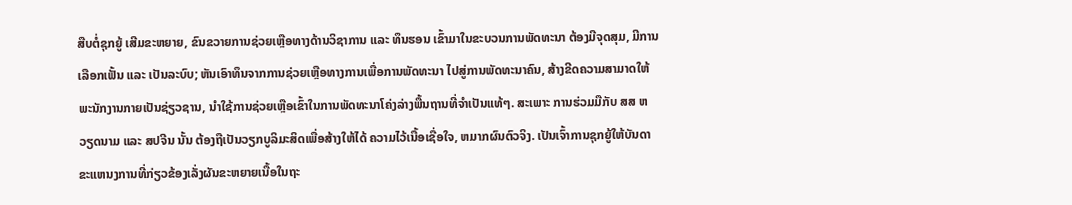ສືບຕໍ່ຊຸກຍູ້ ເສີມຂະຫຍາຍ, ຂົນຂວາຍການຊ່ວຍເຫຼືອທາງດ້ານວິຊາການ ແລະ ທຶນຮອນ ເຂົ້າມາໃນຂະບວນການພັດທະນາ ຕ້ອງມີຈຸດສຸມ, ມີການເລືອກເຟັ້ນ ແລະ ເປັນລະບົບ; ຫັນເອົາທຶນຈາກການຊ່ວຍເຫຼືອທາງການເພື່ອການພັດທະນາ ໄປສູ່ການພັດທະນາຄົນ, ສ້າງຂີດຄວາມສາມາດໃຫ້ພະນັກງານກາຍເປັນຊ່ຽວຊານ, ນໍາໃຊ້ການຊ່ວຍເຫຼືອເຂົ້າໃນການພັດທະນາໂຄ່ງລ່າງພື້ນຖານທີ່ຈໍາເປັນແທ້ໆ. ສະເພາະ ການຮ່ວມມືກັບ ສສ ຫວຽດນາມ ແລະ ສປຈີນ ນັ້ນ ຕ້ອງຖືເປັນວຽກບູລິມະສິດເພື່ອສ້າງໃຫ້ໄດ້ ຄວາມໄວ້ເນື້ອເຊື່ອໃຈ, ຫມາກຜົນຕົວຈິງ. ເປັນເຈົ້າການຊຸກຍູ້ໃຫ້ບັນດາຂະແຫນງການທີ່ກ່ຽວຂ້ອງເລັ່ງຜັນຂະຫຍາຍເນື້ອໃນຖະ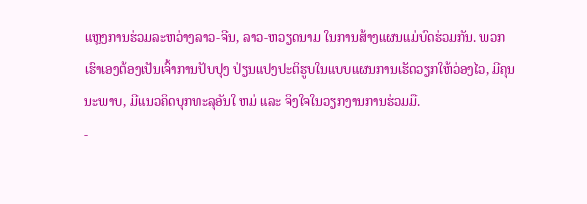ແຫຼງການຮ່ວມລະຫວ່າງລາວ-ຈີນ, ລາວ-ຫວຽດນາມ ໃນການສ້າງແຜນແມ່ບົດຮ່ວມກັນ. ພວກເຮົາເອງຕ້ອງເປັນເຈົ້າການປັບປຸງ ປ່ຽນແປງປະຕິຮູບໃນແບບແຜນການເຮັດວຽກໃຫ້ວ່ອງໄວ, ມີຄຸນນະພາບ, ມີແນວຄິດບຸກທະລຸອັນໃ ຫມ່ ແລະ ຈິງໃຈໃນວຽກງານການຮ່ວມມື.
-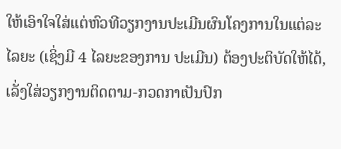ໃຫ້ເອົາໃຈໃສ່ແຕ່ຫົວທີວຽກງານປະເມີນຜົນໂຄງການໃນແຕ່ລະໄລຍະ (ເຊິ່ງມີ 4 ໄລຍະຂອງການ ປະເມີນ) ຕ້ອງປະຕິບັດໃຫ້ໄດ້, ເລັ່ງໃສ່ວຽກງານຕິດຕາມ-ກວດກາເປັນປົກ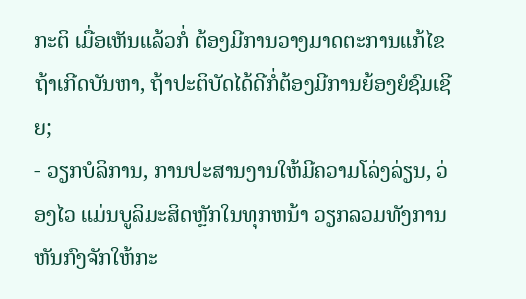ກະຕິ ເມື່ອເຫັນແລ້ວກໍ່ ຕ້ອງມີການວາງມາດຕະການແກ້ໄຂ ຖ້າເກີດບັນຫາ, ຖ້າປະຕິບັດໄດ້ດີກໍ່ຕ້ອງມີການຍ້ອງຍໍຊົມເຊີຍ;
- ວຽກບໍລິການ, ການປະສານງານໃຫ້ມີຄວາມໂລ່ງລ່ຽນ, ວ່ອງໄວ ແມ່ນບູລິມະສິດຫຼັກໃນທຸກຫນ້າ ວຽກລວມທັງການຫັນກົງຈັກໃຫ້ກະ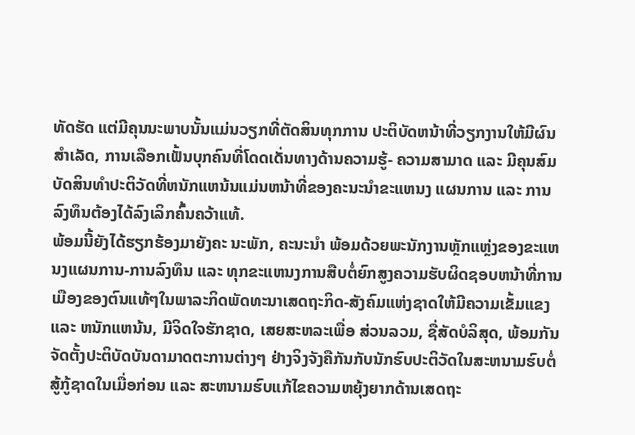ທັດຮັດ ແຕ່ມີຄຸນນະພາບນັ້ນແມ່ນວຽກທີ່ຕັດສິນທຸກການ ປະຕິບັດຫນ້າທີ່ວຽກງານໃຫ້ມີຜົນສໍາເລັດ, ການເລືອກເຟັ້ນບຸກຄົນທີ່ໂດດເດັ່ນທາງດ້ານຄວາມຮູ້- ຄວາມສາມາດ ແລະ ມີຄຸນສົມບັດສິນທໍາປະຕິວັດທີ່ຫນັກແຫນ້ນແມ່ນຫນ້າທີ່ຂອງຄະນະນໍາຂະແຫນງ ແຜນການ ແລະ ການລົງທຶນຕ້ອງໄດ້ລົງເລິກຄົ້ນຄວ້າແທ້.
ພ້ອມນີ້ຍັງໄດ້ຮຽກຮ້ອງມາຍັງຄະ ນະພັກ, ຄະນະນໍາ ພ້ອມດ້ວຍພະນັກງານຫຼັກແຫຼ່ງຂອງຂະແຫນງແຜນການ-ການລົງທຶນ ແລະ ທຸກຂະແຫນງການສືບຕໍ່ຍົກສູງຄວາມຮັບຜິດຊອບຫນ້າທີ່ການເມືອງຂອງຕົນແທ້ໆໃນພາລະກິດພັດທະນາເສດຖະກິດ-ສັງຄົມແຫ່ງຊາດໃຫ້ມີຄວາມເຂັ້ມແຂງ ແລະ ຫນັກແຫນ້ນ, ມີຈິດໃຈຮັກຊາດ, ເສຍສະຫລະເພື່ອ ສ່ວນລວມ, ຊື່ສັດບໍລິສຸດ, ພ້ອມກັນຈັດຕັ້ງປະຕິບັດບັນດາມາດຕະການຕ່າງໆ ຢ່າງຈິງຈັງຄືກັນກັບນັກຮົບປະຕິວັດໃນສະຫນາມຮົບຕໍ່ສູ້ກູ້ຊາດໃນເມື່ອກ່ອນ ແລະ ສະຫນາມຮົບແກ້ໄຂຄວາມຫຍຸ້ງຍາກດ້ານເສດຖະ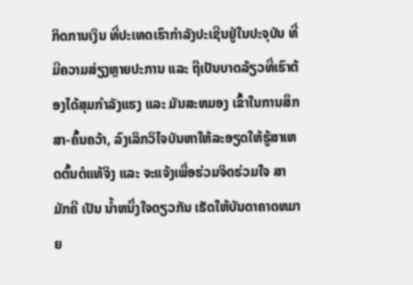ກິດການເງິນ ທີ່ປະເທດເຮົາກໍາລັງປະເຊີນຢູ່ໃນປະຈຸບັນ ທີ່ມີຄວາມສ່ຽງຫຼາຍປະການ ແລະ ຖືເປັນບາດລ້ຽວທີ່ເຮົາຕ້ອງໄດ້ສຸມກໍາລັງແຮງ ແລະ ມັນສະຫມອງ ເຂົ້າໃນການສຶກສາ-ຄົ້ນຄວ້າ, ລົງເລິກວິໄຈບັນຫາໃຫ້ລະອຽດໃຫ້ຮູ້ສາເຫດຕົ້ນຕໍແທ້ຈິງ ແລະ ຈະແຈ້ງເພື່ອຮ່ວມຈິດຮ່ວມໃຈ ສາມັກຄີ ເປັນ ນໍ້າຫນຶ່ງໃຈດຽວກັນ ເຮັດໃຫ້ບັນດາຄາດຫມາຍ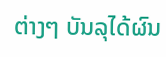ຕ່າງໆ ບັນລຸໄດ້ຜົນ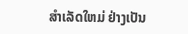ສໍາເລັດໃຫມ່ ຢ່າງເປັນ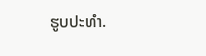ຮູບປະທໍາ.